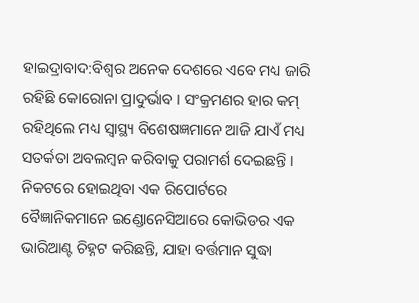ହାଇଦ୍ରାବାଦ:ବିଶ୍ୱର ଅନେକ ଦେଶରେ ଏବେ ମଧ୍ୟ ଜାରି ରହିଛି କୋରୋନା ପ୍ରାଦୁର୍ଭାବ । ସଂକ୍ରମଣର ହାର କମ୍ ରହିଥିଲେ ମଧ୍ୟ ସ୍ୱାସ୍ଥ୍ୟ ବିଶେଷଜ୍ଞମାନେ ଆଜି ଯାଏଁ ମଧ୍ୟ ସତର୍କତା ଅବଲମ୍ବନ କରିବାକୁ ପରାମର୍ଶ ଦେଇଛନ୍ତି । ନିକଟରେ ହୋଇଥିବା ଏକ ରିପୋର୍ଟରେ ବୈଜ୍ଞାନିକମାନେ ଇଣ୍ଡୋନେସିଆରେ କୋଭିଡର ଏକ ଭାରିଆଣ୍ଟ ଚିହ୍ନଟ କରିଛନ୍ତି, ଯାହା ବର୍ତ୍ତମାନ ସୁଦ୍ଧା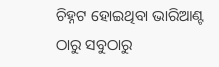ଚିହ୍ନଟ ହୋଇଥିବା ଭାରିଆଣ୍ଟ ଠାରୁ ସବୁଠାରୁ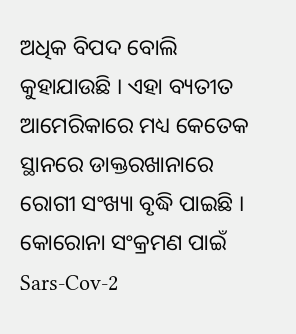ଅଧିକ ବିପଦ ବୋଲି କୁହାଯାଉଛି । ଏହା ବ୍ୟତୀତ ଆମେରିକାରେ ମଧ୍ୟ କେତେକ ସ୍ଥାନରେ ଡାକ୍ତରଖାନାରେ ରୋଗୀ ସଂଖ୍ୟା ବୃଦ୍ଧି ପାଇଛି । କୋରୋନା ସଂକ୍ରମଣ ପାଇଁ Sars-Cov-2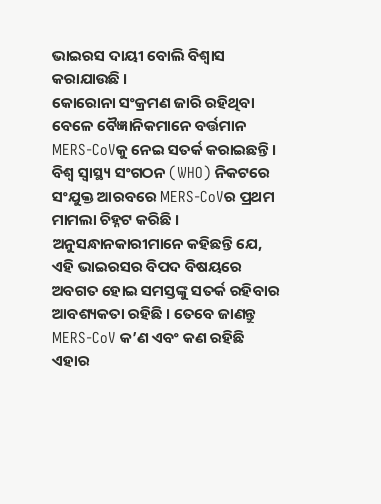ଭାଇରସ ଦାୟୀ ବୋଲି ବିଶ୍ୱାସ କରାଯାଉଛି ।
କୋରୋନା ସଂକ୍ରମଣ ଜାରି ରହିଥିବା ବେଳେ ବୈଜ୍ଞାନିକମାନେ ବର୍ତ୍ତମାନ MERS-CoVକୁ ନେଇ ସତର୍କ କରାଇଛନ୍ତି । ବିଶ୍ୱ ସ୍ୱାସ୍ଥ୍ୟ ସଂଗଠନ (WHO) ନିକଟରେ ସଂଯୁକ୍ତ ଆରବରେ MERS-CoVର ପ୍ରଥମ ମାମଲା ଚିହ୍ନଟ କରିଛି । ଅନୁସନ୍ଧାନକାରୀମାନେ କହିଛନ୍ତି ଯେ, ଏହି ଭାଇରସର ବିପଦ ବିଷୟରେ ଅବଗତ ହୋଇ ସମସ୍ତଙ୍କୁ ସତର୍କ ରହିବାର ଆବଶ୍ୟକତା ରହିଛି । ତେବେ ଜାଣନ୍ତୁ MERS-CoV କ’ଣ ଏବଂ କଣ ରହିଛି ଏହାର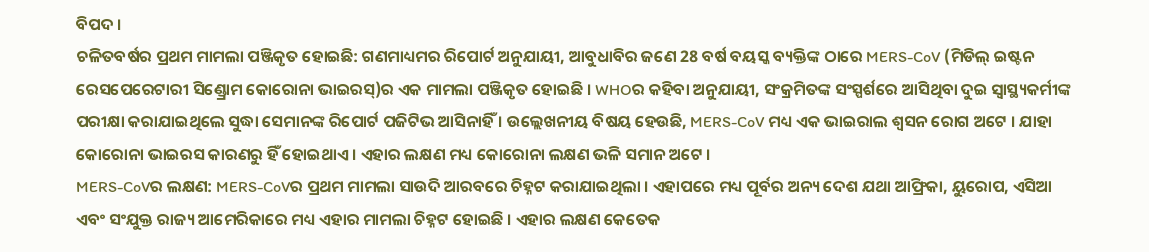ବିପଦ ।
ଚଳିତବର୍ଷର ପ୍ରଥମ ମାମଲା ପଞ୍ଜିକୃତ ହୋଇଛି: ଗଣମାଧ୍ୟମର ରିପୋର୍ଟ ଅନୁଯାୟୀ, ଆବୁଧାବିର ଜଣେ 28 ବର୍ଷ ବୟସ୍କ ବ୍ୟକ୍ତିଙ୍କ ଠାରେ MERS-CoV (ମିଡିଲ୍ ଇଷ୍ଟନ ରେସପେରେଟାରୀ ସିଣ୍ଡ୍ରୋମ କୋରୋନା ଭାଇରସ୍)ର ଏକ ମାମଲା ପଞ୍ଜିକୃତ ହୋଇଛି । WHOର କହିବା ଅନୁଯାୟୀ, ସଂକ୍ରମିତଙ୍କ ସଂସ୍ପର୍ଶରେ ଆସିଥିବା ଦୁଇ ସ୍ବାସ୍ଥ୍ୟକର୍ମୀଙ୍କ ପରୀକ୍ଷା କରାଯାଇଥିଲେ ସୁଦ୍ଧା ସେମାନଙ୍କ ରିପୋର୍ଟ ପଜିଟିଭ ଆସିନାହିଁ । ଉଲ୍ଲେଖନୀୟ ବିଷୟ ହେଉଛି, MERS-CoV ମଧ୍ୟ ଏକ ଭାଇରାଲ ଶ୍ବସନ ରୋଗ ଅଟେ । ଯାହା କୋରୋନା ଭାଇରସ କାରଣରୁ ହିଁ ହୋଇଥାଏ । ଏହାର ଲକ୍ଷଣ ମଧ୍ୟ କୋରୋନା ଲକ୍ଷଣ ଭଳି ସମାନ ଅଟେ ।
MERS-CoVର ଲକ୍ଷଣ: MERS-CoVର ପ୍ରଥମ ମାମଲା ସାଉଦି ଆରବରେ ଚିହ୍ନଟ କରାଯାଇଥିଲା । ଏହାପରେ ମଧ୍ୟ ପୂର୍ବର ଅନ୍ୟ ଦେଶ ଯଥା ଆଫ୍ରିକା, ୟୁରୋପ, ଏସିଆ ଏବଂ ସଂଯୁକ୍ତ ରାଜ୍ୟ ଆମେରିକାରେ ମଧ୍ୟ ଏହାର ମାମଲା ଚିହ୍ନଟ ହୋଇଛି । ଏହାର ଲକ୍ଷଣ କେତେକ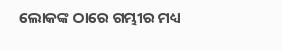ଲୋକଙ୍କ ଠାରେ ଗମ୍ଭୀର ମଧ୍ୟ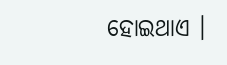ହୋଇଥାଏ ।